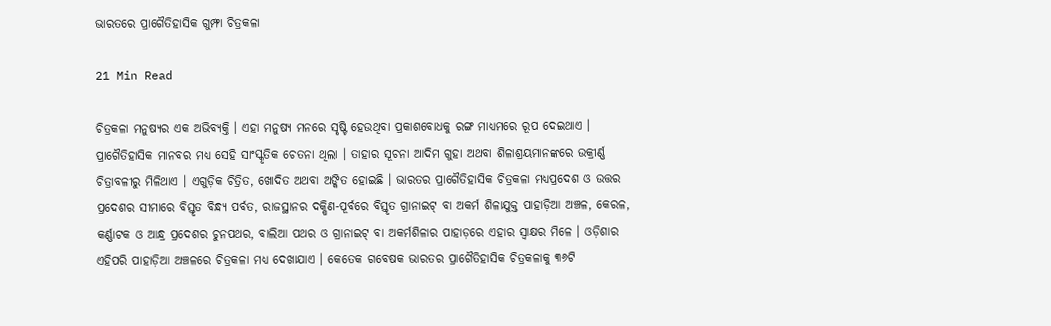ଭାରତରେ ପ୍ରାଗୈତିହାସିକ ଗୁମ୍ଫା ଚିତ୍ରକଳା

21 Min Read

ଚିତ୍ରକଳା ମନୁଷ୍ୟର ଏକ ଅଭିବ୍ୟକ୍ତି । ଏହା ମନୁଷ୍ୟ ମନରେ ସୃଷ୍ଟି ହେଉଥିବା ପ୍ରକାଶବୋଧକୁ ରଙ୍ଗ ମାଧ୍ୟମରେ ରୂପ ଦେଇଥାଏ । ପ୍ରାଗୈତିହାସିକ ମାନବର ମଧ୍ୟ ସେହି ସାଂସ୍କୃତିକ ଚେତନା ଥିଲା । ତାହାର ସୂଚନା ଆଦିମ ଗୁହା ଅଥବା ଶିଳାଶ୍ରୟମାନଙ୍କରେ ଉକ୍ରୀର୍ଣ୍ଣ ଚିତ୍ରାବଳୀରୁ ମିଳିଥାଏ । ଏଗୁଡ଼ିକ ଚିତ୍ରିତ, ଖୋଦିତ ଅଥବା ଅଙ୍କିତ ହୋଇଛି । ଭାରତର ପ୍ରାଗୈତିହାସିକ ଚିତ୍ରକଳା ମଧ୍ୟପ୍ରଦେଶ ଓ ଉତ୍ତର ପ୍ରଦେଶର ସୀମାରେ ବିସ୍ତୃତ ବିନ୍ଧ୍ୟ ପର୍ବତ, ରାଜସ୍ଥାନର ଦକ୍ଷିଣ-ପୂର୍ବରେ ବିସ୍ତୃତ ଗ୍ରାନାଇଟ୍ ବା ଅକର୍ମ ଶିଳାଯୁକ୍ତ ପାହାଡ଼ିଆ ଅଞ୍ଚଳ, କେରଳ, କର୍ଣ୍ଣାଟକ ଓ ଆନ୍ଧ୍ର ପ୍ରଦେଶର ଚୁନପଥର, ବାଲିଆ ପଥର ଓ ଗ୍ରାନାଇଟ୍ ବା ଅକର୍ମଶିଳାର ପାହାଡ଼ରେ ଏହାର ସ୍ୱାକ୍ଷର ମିଳେ । ଓଡ଼ିଶାର ଏହିପରି ପାହାଡ଼ିଆ ଅଞ୍ଚଳରେ ଚିତ୍ରକଳା ମଧ୍ୟ ଦେଖାଯାଏ । କେତେକ ଗବେଷକ ଭାରତର ପ୍ରାଗୈତିହାସିକ ଚିତ୍ରକଳାକୁ ୩୬ଟି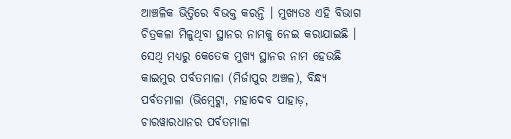ଆଞ୍ଚଳିକ ଭିତ୍ତିରେ ବିଭକ୍ତ କରନ୍ତି । ମୁଖ୍ୟତଃ ଏହି ବିଭାଗ ଚିତ୍ରକଳା ମିଳୁଥିବା ସ୍ଥାନର ନାମକୁ ନେଇ କରାଯାଇଛି । ସେଥି ମଧ୍ୟରୁ କେତେକ ମୁଖ୍ୟ ସ୍ଥାନର ନାମ ହେଉଛି କାଇମୁର ପର୍ବତମାଳା (ମିର୍ଜାପୁର ଅଞ୍ଚଳ), ବିନ୍ଧ୍ୟ ପର୍ବତମାଳା (ଭିମ୍ବେଟ୍କା, ମହାଦେବ ପାହାଡ଼, ଚାରୱାରଧାନର ପର୍ବତମାଳା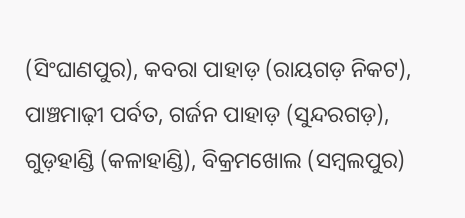(ସିଂଘାଣପୁର), କବରା ପାହାଡ଼ (ରାୟଗଡ଼ ନିକଟ), ପାଞ୍ଚମାଢ଼ୀ ପର୍ବତ, ଗର୍ଜନ ପାହାଡ଼ (ସୁନ୍ଦରଗଡ଼), ଗୁଡ଼ହାଣ୍ଡି (କଳାହାଣ୍ଡି), ବିକ୍ରମଖୋଲ (ସମ୍ବଲପୁର)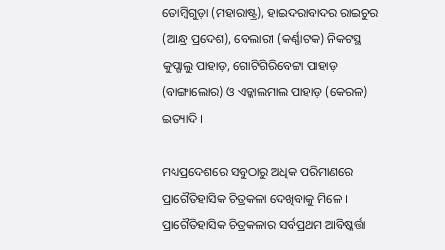ତୋମ୍ବିଗୁଡ଼ା (ମହାରାଷ୍ଟ୍ର), ହାଇଦରାବାଦର ରାଇଚୁର (ଆନ୍ଧ୍ର ପ୍ରଦେଶ), ବେଲାରୀ (କର୍ଣ୍ଣାଟକ) ନିକଟସ୍ଥ କୁପ୍ଗାଲୁ ପାହାଡ଼, ଗୋଟିଗିରିବେଟ୍ଟା ପାହାଡ଼ (ବାଙ୍ଗାଲୋର) ଓ ଏଡ୍କାଲମାଲ ପାହାଡ଼ (କେରଳ) ଇତ୍ୟାଦି ।

ମଧ୍ୟପ୍ରଦେଶରେ ସବୁଠାରୁ ଅଧିକ ପରିମାଣରେ ପ୍ରାଗୈତିହାସିକ ଚିତ୍ରକଳା ଦେଖିବାକୁ ମିଳେ । ପ୍ରାଗୈତିହାସିକ ଚିତ୍ରକଳାର ସର୍ବପ୍ରଥମ ଆବିଷ୍କର୍ତ୍ତା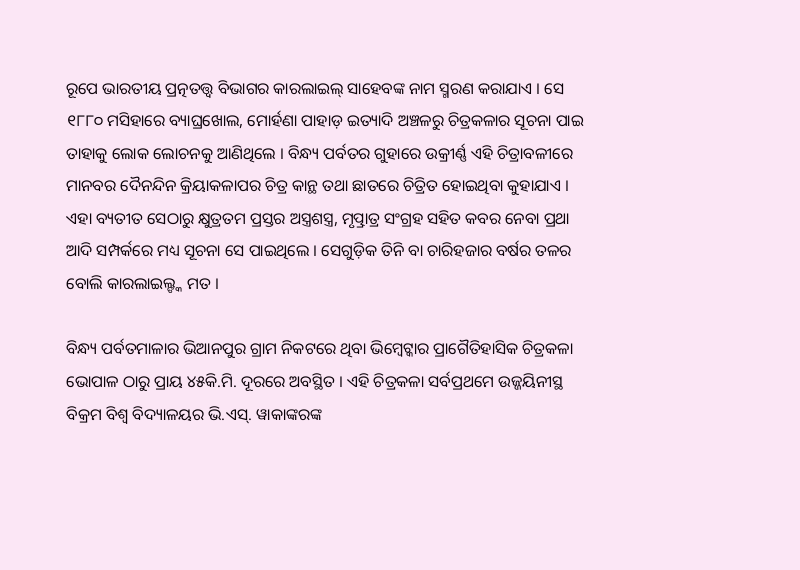ରୂପେ ଭାରତୀୟ ପ୍ରତ୍ନତତ୍ତ୍ୱ ବିଭାଗର କାରଲାଇଲ୍ ସାହେବଙ୍କ ନାମ ସ୍ମରଣ କରାଯାଏ । ସେ ୧୮୮୦ ମସିହାରେ ବ୍ୟାଘ୍ରଖୋଲ, ମୋର୍ହଣା ପାହାଡ଼ ଇତ୍ୟାଦି ଅଞ୍ଚଳରୁ ଚିତ୍ରକଳାର ସୂଚନା ପାଇ ତାହାକୁ ଲୋକ ଲୋଚନକୁ ଆଣିଥିଲେ । ବିନ୍ଧ୍ୟ ପର୍ବତର ଗୁହାରେ ଉକ୍ରୀର୍ଣ୍ଣ ଏହି ଚିତ୍ରାବଳୀରେ ମାନବର ଦୈନନ୍ଦିନ କ୍ରିୟାକଳାପର ଚିତ୍ର କାନ୍ଥ ତଥା ଛାତରେ ଚିତ୍ରିତ ହୋଇଥିବା କୁହାଯାଏ । ଏହା ବ୍ୟତୀତ ସେଠାରୁ କ୍ଷୁତ୍ରତମ ପ୍ରସ୍ତର ଅସ୍ତ୍ରଶସ୍ତ୍ର, ମୃତ୍ପ୍ରାତ୍ର ସଂଗ୍ରହ ସହିତ କବର ନେବା ପ୍ରଥା ଆଦି ସମ୍ପର୍କରେ ମଧ୍ୟ ସୂଚନା ସେ ପାଇଥିଲେ । ସେଗୁଡ଼ିକ ତିନି ବା ଚାରିହଜାର ବର୍ଷର ତଳର ବୋଲି କାରଲାଇଲ୍ଙ୍କ ମତ ।

ବିନ୍ଧ୍ୟ ପର୍ବତମାଳାର ଭିଆନପୁର ଗ୍ରାମ ନିକଟରେ ଥିବା ଭିମ୍ବେଟ୍କାର ପ୍ରାଗୈତିହାସିକ ଚିତ୍ରକଳା ଭୋପାଳ ଠାରୁ ପ୍ରାୟ ୪୫କି.ମି. ଦୂରରେ ଅବସ୍ଥିତ । ଏହି ଚିତ୍ରକଳା ସର୍ବପ୍ରଥମେ ଉଜ୍ଜୟିନୀସ୍ଥ ବିକ୍ରମ ବିଶ୍ୱ ବିଦ୍ୟାଳୟର ଭି.ଏସ୍. ୱାକାଙ୍କରଙ୍କ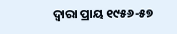ଦ୍ୱାରା ପ୍ରାୟ ୧୯୫୬-୫୭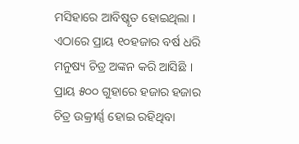ମସିହାରେ ଆବିଷ୍କୃତ ହୋଇଥିଲା । ଏଠାରେ ପ୍ରାୟ ୧୦ହଜାର ବର୍ଷ ଧରି ମନୁଷ୍ୟ ଚିତ୍ର ଅଙ୍କନ କରି ଆସିଛି । ପ୍ରାୟ ୫୦୦ ଗୁହାରେ ହଜାର ହଜାର ଚିତ୍ର ଉକ୍ରୀର୍ଣ୍ଣ ହୋଇ ରହିଥିବା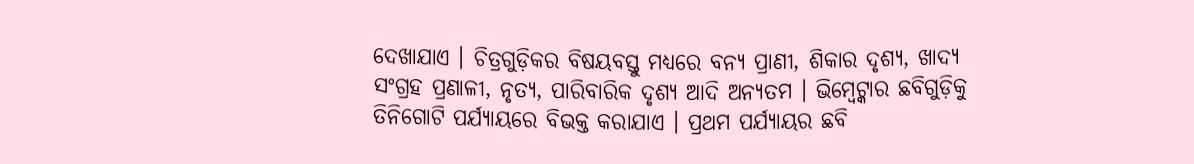ଦେଖାଯାଏ । ଚିତ୍ରଗୁଡ଼ିକର ବିଷୟବସ୍ତୁ ମଧ୍ୟରେ ବନ୍ୟ ପ୍ରାଣୀ, ଶିକାର ଦୃଶ୍ୟ, ଖାଦ୍ୟ ସଂଗ୍ରହ ପ୍ରଣାଳୀ, ନୃତ୍ୟ, ପାରିବାରିକ ଦୃଶ୍ୟ ଆଦି ଅନ୍ୟତମ । ଭିମ୍ବେଟ୍କାର ଛବିଗୁଡ଼ିକୁ ତିନିଗୋଟି ପର୍ଯ୍ୟାୟରେ ବିଭକ୍ତ କରାଯାଏ । ପ୍ରଥମ ପର୍ଯ୍ୟାୟର ଛବି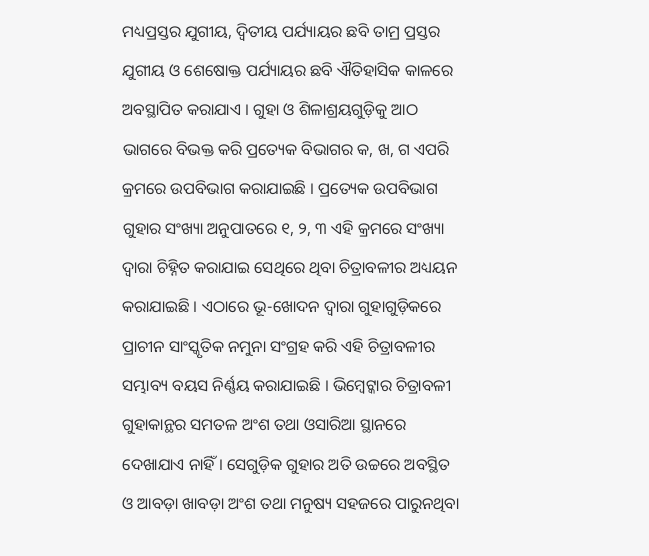ମଧ୍ୟପ୍ରସ୍ତର ଯୁଗୀୟ, ଦ୍ୱିତୀୟ ପର୍ଯ୍ୟାୟର ଛବି ତାମ୍ର ପ୍ରସ୍ତର ଯୁଗୀୟ ଓ ଶେଷୋକ୍ତ ପର୍ଯ୍ୟାୟର ଛବି ଐତିହାସିକ କାଳରେ ଅବସ୍ଥାପିତ କରାଯାଏ । ଗୁହା ଓ ଶିଳାଶ୍ରୟଗୁଡ଼ିକୁ ଆଠ ଭାଗରେ ବିଭକ୍ତ କରି ପ୍ରତ୍ୟେକ ବିଭାଗର କ, ଖ, ଗ ଏପରି କ୍ରମରେ ଉପବିଭାଗ କରାଯାଇଛି । ପ୍ରତ୍ୟେକ ଉପବିଭାଗ ଗୁହାର ସଂଖ୍ୟା ଅନୁପାତରେ ୧, ୨, ୩ ଏହି କ୍ରମରେ ସଂଖ୍ୟା ଦ୍ୱାରା ଚିହ୍ନିତ କରାଯାଇ ସେଥିରେ ଥିବା ଚିତ୍ରାବଳୀର ଅଧ୍ୟୟନ କରାଯାଇଛି । ଏଠାରେ ଭୂ-ଖୋଦନ ଦ୍ୱାରା ଗୁହାଗୁଡ଼ିକରେ ପ୍ରାଚୀନ ସାଂସ୍କୃତିକ ନମୁନା ସଂଗ୍ରହ କରି ଏହି ଚିତ୍ରାବଳୀର ସମ୍ଭାବ୍ୟ ବୟସ ନିର୍ଣ୍ଣୟ କରାଯାଇଛି । ଭିମ୍ବେଟ୍କାର ଚିତ୍ରାବଳୀ ଗୁହାକାନ୍ଥର ସମତଳ ଅଂଶ ତଥା ଓସାରିଆ ସ୍ଥାନରେ ଦେଖାଯାଏ ନାହିଁ । ସେଗୁଡ଼ିକ ଗୁହାର ଅତି ଉଚ୍ଚରେ ଅବସ୍ଥିତ ଓ ଆବଡ଼ା ଖାବଡ଼ା ଅଂଶ ତଥା ମନୁଷ୍ୟ ସହଜରେ ପାରୁନଥିବା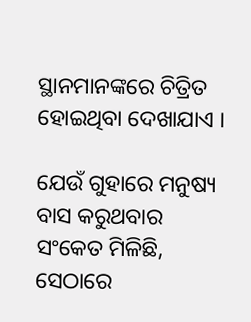ସ୍ଥାନମାନଙ୍କରେ ଚିତ୍ରିତ ହୋଇଥିବା ଦେଖାଯାଏ ।

ଯେଉଁ ଗୁହାରେ ମନୁଷ୍ୟ ବାସ କରୁଥବାର ସଂକେତ ମିଳିଛି, ସେଠାରେ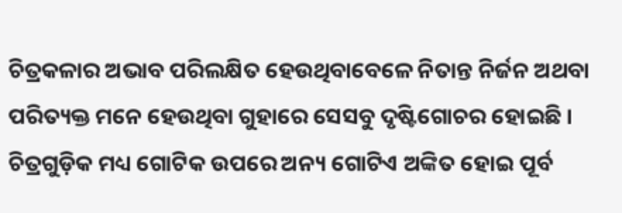ଚିତ୍ରକଳାର ଅଭାବ ପରିଲକ୍ଷିତ ହେଉଥିବାବେଳେ ନିତାନ୍ତ ନିର୍ଜନ ଅଥବା ପରିତ୍ୟକ୍ତ ମନେ ହେଉଥିବା ଗୁହାରେ ସେସବୁ ଦୃଷ୍ଟିଗୋଚର ହୋଇଛି । ଚିତ୍ରଗୁଡ଼ିକ ମଧ୍ୟ ଗୋଟିକ ଉପରେ ଅନ୍ୟ ଗୋଟିଏ ଅଙ୍କିତ ହୋଇ ପୂର୍ବ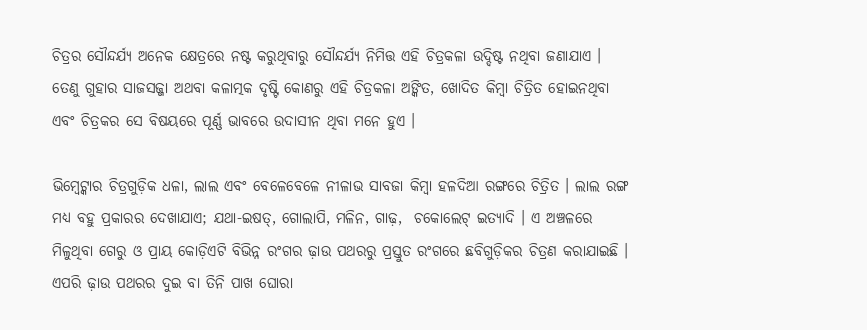ଚିତ୍ରର ସୌନ୍ଦର୍ଯ୍ୟ ଅନେକ କ୍ଷେତ୍ରରେ ନଷ୍ଟ କରୁଥିବାରୁ ସୌନ୍ଦର୍ଯ୍ୟ ନିମିତ୍ତ ଏହି ଚିତ୍ରକଳା ଉଦ୍ଦିଷ୍ଟ ନଥିବା ଜଣାଯାଏ । ତେଣୁ ଗୁହାର ସାଜସଜ୍ଜା ଅଥବା କଳାତ୍ମକ ଦୃଷ୍ଟି କୋଣରୁ ଏହି ଚିତ୍ରକଳା ଅଙ୍କିତ, ଖୋଦିତ କିମ୍ବା ଚିତ୍ରିତ ହୋଇନଥିବା ଏବଂ ଚିତ୍ରକର ସେ ବିଷୟରେ ପୂର୍ଣ୍ଣ ଭାବରେ ଉଦାସୀନ ଥିବା ମନେ ହୁଏ ।

ଭିମ୍ବେଟ୍କାର ଚିତ୍ରଗୁଡ଼ିକ ଧଳା, ଲାଲ ଏବଂ ବେଳେବେଳେ ନୀଳାଭ ସାବଜା କିମ୍ବା ହଳଦିଆ ରଙ୍ଗରେ ଚିତ୍ରିତ । ଲାଲ ରଙ୍ଗ ମଧ୍ୟ ବହୁ ପ୍ରକାରର ଦେଖାଯାଏ; ଯଥା-ଇଷତ୍, ଗୋଲାପି, ମଳିନ, ଗାଢ଼,  ଚକୋଲେଟ୍ ଇତ୍ୟାଦି । ଏ ଅଞ୍ଚଳରେ ମିଳୁଥିବା ଗେରୁ ଓ ପ୍ରାୟ କୋଡ଼ିଏଟି ବିଭିନ୍ନ ରଂଗର ଢ଼ାଉ ପଥରରୁ ପ୍ରସ୍ତୁତ ରଂଗରେ ଛବିଗୁଡ଼ିକର ଚିତ୍ରଣ କରାଯାଇଛି । ଏପରି ଢ଼ାଉ ପଥରର ଦୁଇ ବା ତିନି ପାଖ ଘୋରା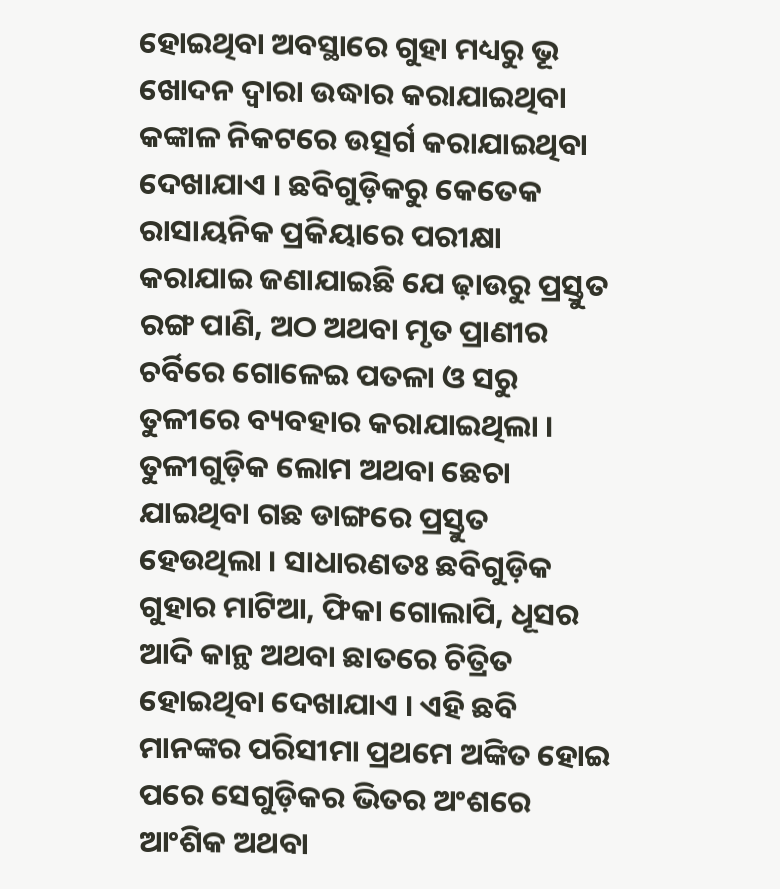ହୋଇଥିବା ଅବସ୍ଥାରେ ଗୁହା ମଧ୍ୟରୁ ଭୂ ଖୋଦନ ଦ୍ୱାରା ଉଦ୍ଧାର କରାଯାଇଥିବା କଙ୍କାଳ ନିକଟରେ ଉତ୍ସର୍ଗ କରାଯାଇଥିବା ଦେଖାଯାଏ । ଛବିଗୁଡ଼ିକରୁ କେତେକ ରାସାୟନିକ ପ୍ରକିୟାରେ ପରୀକ୍ଷା କରାଯାଇ ଜଣାଯାଇଛି ଯେ ଢ଼ାଉରୁ ପ୍ରସ୍ତୁତ ରଙ୍ଗ ପାଣି, ଅଠ ଅଥବା ମୃତ ପ୍ରାଣୀର ଚର୍ବିରେ ଗୋଳେଇ ପତଳା ଓ ସରୁ ତୁଳୀରେ ବ୍ୟବହାର କରାଯାଇଥିଲା । ତୁଳୀଗୁଡ଼ିକ ଲୋମ ଅଥବା ଛେଚା ଯାଇଥିବା ଗଛ ଡାଙ୍ଗରେ ପ୍ରସ୍ତୁତ ହେଉଥିଲା । ସାଧାରଣତଃ ଛବିଗୁଡ଼ିକ ଗୁହାର ମାଟିଆ, ଫିକା ଗୋଲାପି, ଧୂସର ଆଦି କାନ୍ଥ ଅଥବା ଛାତରେ ଚିତ୍ରିତ ହୋଇଥିବା ଦେଖାଯାଏ । ଏହି ଛବି ମାନଙ୍କର ପରିସୀମା ପ୍ରଥମେ ଅଙ୍କିତ ହୋଇ ପରେ ସେଗୁଡ଼ିକର ଭିତର ଅଂଶରେ ଆଂଶିକ ଅଥବା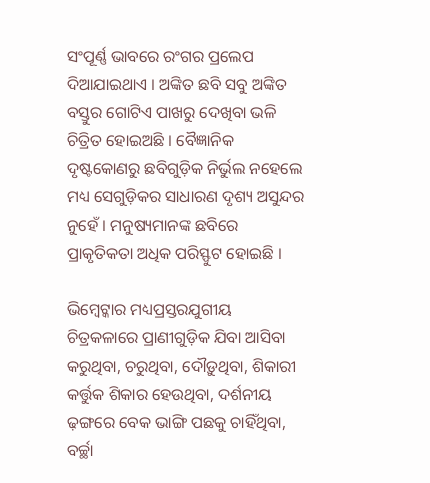ସଂପୂର୍ଣ୍ଣ ଭାବରେ ରଂଗର ପ୍ରଲେପ ଦିଆଯାଇଥାଏ । ଅଙ୍କିତ ଛବି ସବୁ ଅଙ୍କିତ ବସ୍ତୁର ଗୋଟିଏ ପାଖରୁ ଦେଖିବା ଭଳି ଚିତ୍ରିତ ହୋଇଅଛି । ବୈଜ୍ଞାନିକ ଦୃଷ୍ଟକୋଣରୁ ଛବିଗୁଡ଼ିକ ନିର୍ଭୁଲ ନହେଲେ ମଧ୍ୟ ସେଗୁଡ଼ିକର ସାଧାରଣ ଦୃଶ୍ୟ ଅସୁନ୍ଦର ନୁହେଁ । ମନୁଷ୍ୟମାନଙ୍କ ଛବିରେ ପ୍ରାକୃତିକତା ଅଧିକ ପରିସ୍ଫୁଟ ହୋଇଛି ।

ଭିମ୍ବେଟ୍କାର ମଧ୍ୟପ୍ରସ୍ତରଯୁଗୀୟ ଚିତ୍ରକଳାରେ ପ୍ରାଣୀଗୁଡ଼ିକ ଯିବା ଆସିବା କରୁଥିବା, ଚରୁଥିବା, ଦୌଡ଼ୁଥିବା, ଶିକାରୀ କର୍ତ୍ତୁକ ଶିକାର ହେଉଥିବା, ଦର୍ଶନୀୟ ଢ଼ଙ୍ଗରେ ବେକ ଭାଙ୍ଗି ପଛକୁ ଚାହିଁଥିବା, ବର୍ଚ୍ଛା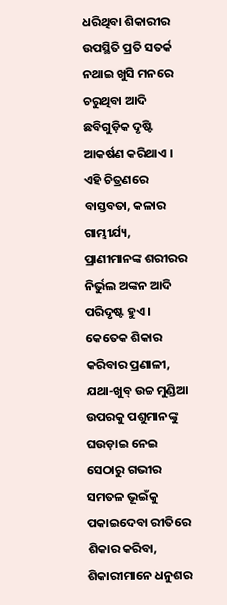ଧରିଥିବା ଶିକାରୀର ଉପସ୍ଥିତି ପ୍ରତି ସତର୍କ ନଥାଇ ଖୁସି ମନରେ ଚରୁଥିବା ଆଦି ଛବିଗୁଡ଼ିକ ଦୃଷ୍ଟି ଆକର୍ଷଣ କରିଥାଏ । ଏହି ଚିତ୍ରଣରେ ବାସ୍ତବତା, କଳାର ଗାମ୍ଭୀର୍ଯ୍ୟ, ପ୍ରାଣୀମାନଙ୍କ ଶରୀରର ନିର୍ଭୁଲ ଅଙ୍କନ ଆଦି ପରିଦୃଷ୍ଟ ହୁଏ । କେତେକ ଶିକାର କରିବାର ପ୍ରଣାଳୀ, ଯଥା-ଖୁବ୍ ଉଚ୍ଚ ମୁଣ୍ଡିଆ ଉପରକୁ ପଶୁମାନଙ୍କୁ ଘଉଡ଼ାଇ ନେଇ ସେଠାରୁ ଗଭୀର ସମତଳ ଭୂଇଁକୁ ପକାଇଦେବା ରୀତିରେ ଶିକାର କରିବା, ଶିକାରୀମାନେ ଧନୁଶର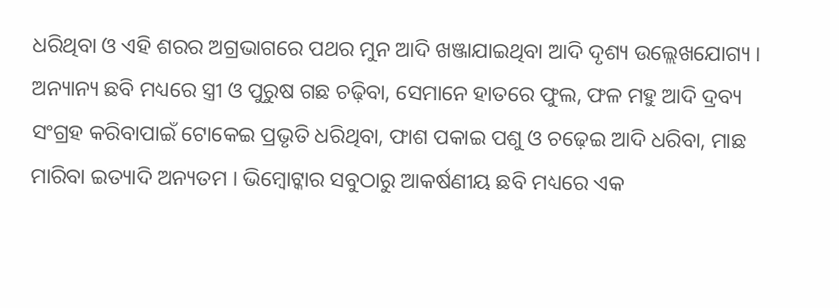ଧରିଥିବା ଓ ଏହି ଶରର ଅଗ୍ରଭାଗରେ ପଥର ମୁନ ଆଦି ଖଞ୍ଜାଯାଇଥିବା ଆଦି ଦୃଶ୍ୟ ଉଲ୍ଲେଖଯୋଗ୍ୟ । ଅନ୍ୟାନ୍ୟ ଛବି ମଧ୍ୟରେ ସ୍ତ୍ରୀ ଓ ପୁରୁଷ ଗଛ ଚଢ଼ିବା, ସେମାନେ ହାତରେ ଫୁଲ, ଫଳ ମହୁ ଆଦି ଦ୍ରବ୍ୟ ସଂଗ୍ରହ କରିବାପାଇଁ ଟୋକେଇ ପ୍ରଭୃତି ଧରିଥିବା, ଫାଶ ପକାଇ ପଶୁ ଓ ଚଢ଼େଇ ଆଦି ଧରିବା, ମାଛ ମାରିବା ଇତ୍ୟାଦି ଅନ୍ୟତମ । ଭିମ୍ବୋଟ୍କାର ସବୁଠାରୁ ଆକର୍ଷଣୀୟ ଛବି ମଧ୍ୟରେ ଏକ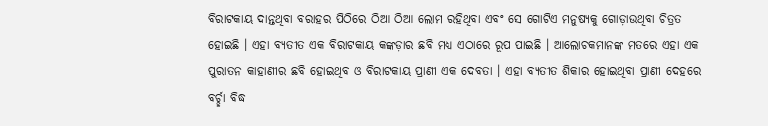ବିରାଟକାୟ ଦାନ୍ତଥିବା ବରାହର ପିଠିରେ ଠିଆ ଠିଆ ଲୋମ ରହିଥିବା ଏବଂ ସେ ଗୋଟିଏ ମନୁଷ୍ୟକୁ ଗୋଡ଼ାଉଥିବା ଚିତ୍ରତ ହୋଇଛି । ଏହା ବ୍ୟତୀତ ଏକ ବିରାଟକାୟ କଙ୍କଡ଼ାର ଛବି ମଧ୍ୟ ଏଠାରେ ରୂପ ପାଇଛି । ଆଲୋଚକମାନଙ୍କ ମତରେ ଏହା ଏକ ପୁରାତନ କାହାଣୀର ଛବି ହୋଇଥିବ ଓ ବିରାଟକାୟ ପ୍ରାଣୀ ଏକ ଦେବତା । ଏହା ବ୍ୟତୀତ ଶିକାର ହୋଇଥିବା ପ୍ରାଣୀ ଦେହରେ ବର୍ଚ୍ଛା ବିଦ୍ଧ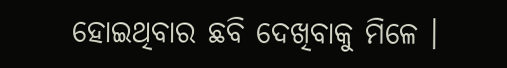ହୋଇଥିବାର ଛବି ଦେଖିବାକୁ ମିଳେ ।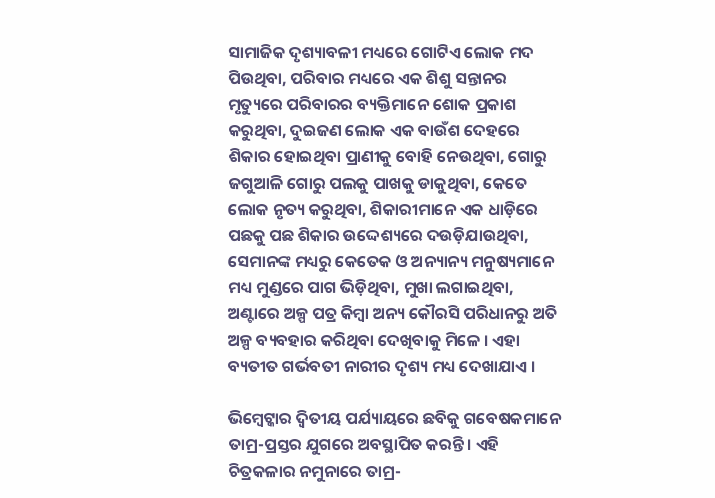ସାମାଜିକ ଦୃଶ୍ୟାବଳୀ ମଧ୍ୟରେ ଗୋଟିଏ ଲୋକ ମଦ ପିଉଥିବା, ପରିବାର ମଧ୍ୟରେ ଏକ ଶିଶୁ ସନ୍ତାନର ମୃତ୍ୟୁରେ ପରିବାରର ବ୍ୟକ୍ତିମାନେ ଶୋକ ପ୍ରକାଶ କରୁଥିବା, ଦୁଇଜଣ ଲୋକ ଏକ ବାଉଁଶ ଦେହରେ ଶିକାର ହୋଇଥିବା ପ୍ରାଣୀକୁ ବୋହି ନେଉଥିବା, ଗୋରୁ ଜଗୁଆଳି ଗୋରୁ ପଲକୁ ପାଖକୁ ଡାକୁଥିବା, କେତେ ଲୋକ ନୃତ୍ୟ କରୁଥିବା, ଶିକାରୀମାନେ ଏକ ଧାଡ଼ିରେ ପଛକୁ ପଛ ଶିକାର ଉଦ୍ଦେଶ୍ୟରେ ଦଉଡ଼ିଯାଉଥିବା, ସେମାନଙ୍କ ମଧ୍ୟରୁ କେତେକ ଓ ଅନ୍ୟାନ୍ୟ ମନୁଷ୍ୟମାନେ ମଧ୍ୟ ମୁଣ୍ଡରେ ପାଗ ଭିଡ଼ିଥିବା, ମୁଖା ଲଗାଇଥିବା, ଅଣ୍ଟାରେ ଅଳ୍ପ ପତ୍ର କିମ୍ବା ଅନ୍ୟ କୌରସି ପରିଧାନରୁ ଅତି ଅଳ୍ପ ବ୍ୟବହାର କରିଥିବା ଦେଖିବାକୁ ମିଳେ । ଏହା ବ୍ୟତୀତ ଗର୍ଭବତୀ ନାରୀର ଦୃଶ୍ୟ ମଧ୍ୟ ଦେଖାଯାଏ ।

ଭିମ୍ବେଟ୍କାର ଦ୍ୱିତୀୟ ପର୍ଯ୍ୟାୟରେ ଛବିକୁ ଗବେଷକମାନେ ତାମ୍ର-ପ୍ରସ୍ତର ଯୁଗରେ ଅବସ୍ଥାପିତ କରନ୍ତି । ଏହି ଚିତ୍ରକଳାର ନମୁନାରେ ତାମ୍ର-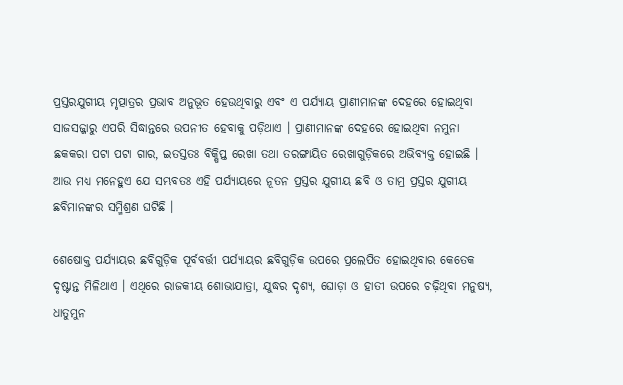ପ୍ରସ୍ତରଯୁଗୀୟ ମୃତ୍ପାତ୍ରର ପ୍ରଭାବ ଅନୁଭୂତ ହେଉଥିବାରୁ ଏବଂ ଏ ପର୍ଯ୍ୟାୟ ପ୍ରାଣୀମାନଙ୍କ ଦେହରେ ହୋଇଥିବା ସାଜସଜ୍ଜାରୁ ଏପରି ସିଦ୍ଧାନ୍ତରେ ଉପନୀତ ହେବାକୁ ପଡ଼ିଥାଏ । ପ୍ରାଣୀମାନଙ୍କ ଦେହରେ ହୋଇଥିବା ନମୁନା ଛକକରା ପଟା ପଟା ଗାର, ଇତସ୍ତତଃ ବିକ୍ଷିପ୍ତ ରେଖା ତଥା ତରଙ୍ଗାୟିତ ରେଖାଗୁଡ଼ିକରେ ଅଭିବ୍ୟକ୍ତ ହୋଇଛି । ଆଉ ମଧ୍ୟ ମନେହୁଏ ଯେ ସମ୍ଭବତଃ ଏହି ପର୍ଯ୍ୟାୟରେ ନୂତନ ପ୍ରସ୍ତର ଯୁଗୀୟ ଛବି ଓ ତାମ୍ର ପ୍ରସ୍ତର ଯୁଗୀୟ ଛବିମାନଙ୍କର ସମ୍ମିଶ୍ରଣ ଘଟିଛି ।

ଶେଷୋକ୍ତ ପର୍ଯ୍ୟାୟର ଛବିଗୁଡ଼ିକ ପୂର୍ବବର୍ତ୍ତୀ ପର୍ଯ୍ୟାୟର ଛବିଗୁଡ଼ିକ ଉପରେ ପ୍ରଲେପିତ ହୋଇଥିବାର କେତେକ ଦୃଷ୍ଟାନ୍ତ ମିଳିଥାଏ । ଏଥିରେ ରାଜକୀୟ ଶୋଭାଯାତ୍ରା, ଯୁଦ୍ଧର ଦୃଶ୍ୟ, ଘୋଡ଼ା ଓ ହାତୀ ଉପରେ ଚଢ଼ିଥିବା ମନୁଷ୍ୟ, ଧାତୁମୁନ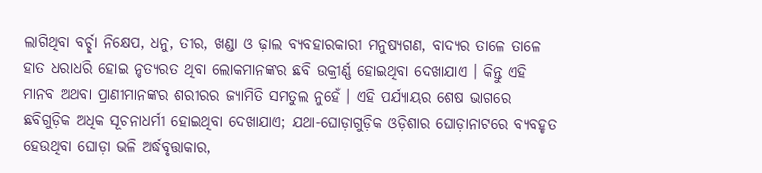ଲାଗିଥିବା ବର୍ଚ୍ଛା ନିକ୍ଷେପ, ଧନୁ, ତୀର, ଖଣ୍ଡା ଓ ଢ଼ାଲ ବ୍ୟବହାରକାରୀ ମନୁଷ୍ୟଗଣ, ବାଦ୍ୟର ତାଳେ ତାଳେ ହାତ ଧରାଧରି ହୋଇ ନୃତ୍ୟରତ ଥିବା ଲୋକମାନଙ୍କର ଛବି ଉକ୍ରୀର୍ଣ୍ଣ ହୋଇଥିବା ଦେଖାଯାଏ । କିନ୍ତୁ ଏହି ମାନବ ଅଥବା ପ୍ରାଣୀମାନଙ୍କର ଶରୀରର ଜ୍ୟାମିତି ସମତୁଲ ନୁହେଁ । ଏହି ପର୍ଯ୍ୟାୟର ଶେଷ ଭାଗରେ ଛବିଗୁଡ଼ିକ ଅଧିକ ସୂଚନାଧର୍ମୀ ହୋଇଥିବା ଦେଖାଯାଏ; ଯଥା-ଘୋଡ଼ାଗୁଡ଼ିକ ଓଡ଼ିଶାର ଘୋଡ଼ାନାଟରେ ବ୍ୟବହୃତ ହେଉଥିବା ଘୋଡ଼ା ଭଳି ଅର୍ଦ୍ଧବୃତ୍ତାକାର,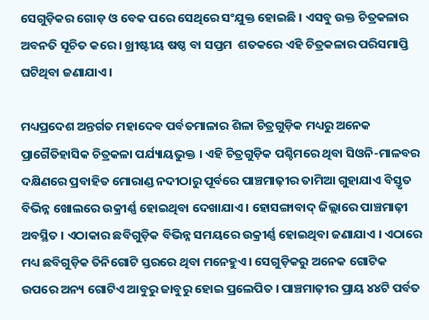ସେଗୁଡ଼ିକର ଗୋଡ଼ ଓ ବେକ ପରେ ସେଥିରେ ସଂଯୁକ୍ତ ହୋଇଛି । ଏସବୁ ଉକ୍ତ ଚିତ୍ରକଳାର ଅବନତି ସୂଚିତ କରେ । ଖ୍ରୀଷ୍ଟୀୟ ଷଷ୍ଠ ବା ସପ୍ତମ  ଶତକରେ ଏହି ଚିତ୍ରକଳାର ପରିସମାପ୍ତି ଘଟିଥିବା ଜଣାଯାଏ ।

ମଧ୍ୟପ୍ରଦେଶ ଅନ୍ତର୍ଗତ ମହାଦେବ ପର୍ବତମାଳାର ଶିଳା ଚିତ୍ରଗୁଡ଼ିକ ମଧ୍ୟରୁ ଅନେକ ପ୍ରାଗୈତିହାସିକ ଚିତ୍ରକଳା ପର୍ଯ୍ୟାୟଭୁକ୍ତ । ଏହି ଚିତ୍ରଗୁଡ଼ିକ ପଶ୍ଚିମରେ ଥିବା ସିଓନି-ମାଳବର ଦକ୍ଷିଣରେ ପ୍ରବାହିତ ମୋରାଣ୍ଡ ନଦୀଠାରୁ ପୂର୍ବରେ ପାଞ୍ଚମାଢ଼ୀର ତାମିଆ ଗୁହାଯାଏ ବିସ୍ତୃତ ବିଭିନ୍ନ ଖୋଲରେ ଉକ୍ରୀର୍ଣ୍ଣ ହୋଇଥିବା ଦେଖାଯାଏ । ହୋସଙ୍ଗାବାଦ୍ ଜିଲ୍ଲାରେ ପାଞ୍ଚମାଢ଼ୀ ଅବସ୍ଥିତ । ଏଠାକାର ଛବିଗୁଡ଼ିକ ବିଭିନ୍ନ ସମୟରେ ଉକ୍ରୀର୍ଣ୍ଣ ହୋଇଥିବା ଜଣାଯାଏ । ଏଠାରେ ମଧ୍ୟ ଛବିଗୁଡ଼ିକ ତିନିଗୋଟି ସ୍ତରରେ ଥିବା ମନେହୁଏ । ସେଗୁଡ଼ିକରୁ ଅନେକ ଗୋଟିକ ଉପରେ ଅନ୍ୟ ଗୋଟିଏ ଆବୁରୁ ଜାବୁରୁ ହୋଇ ପ୍ରଲେପିତ । ପାଞ୍ଚମାଢ଼ୀର ପ୍ରାୟ ୪୪ଟି ପର୍ବତ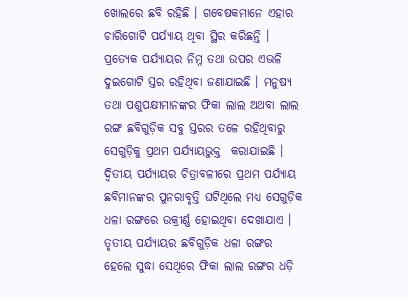ଖୋଲରେ ଛବି ରହିଛି । ଗବେଷକମାନେ ଏହାର ଚାରିଗୋଟି ପର୍ଯ୍ୟାୟ ଥିବା ସ୍ଥିର କରିଛନ୍ତି । ପ୍ରତ୍ୟେକ ପର୍ଯ୍ୟାୟର ନିମ୍ନ ତଥା ଉପର ଏଭଳି ଦୁଇଗୋଟି ସ୍ତର ରହିଥିବା ଜଣାଯାଇଛି । ମନୁଷ୍ୟ ତଥା ପଶୁପକ୍ଷୀମାନଙ୍କର ଫିକା ଲାଲ ଅଥବା ଲାଲ ରଙ୍ଗ ଛବିଗୁଡ଼ିକ ସବୁ ସ୍ତରର ତଳେ ରହିଥିବାରୁ ସେଗୁଡ଼ିକୁ ପ୍ରଥମ ପର୍ଯ୍ୟାୟଭୁକ୍ତ  କରାଯାଇଛି । ଦ୍ୱିତୀୟ ପର୍ଯ୍ୟାୟର ଚିତ୍ରାବଳୀରେ ପ୍ରଥମ ପର୍ଯ୍ୟାୟ ଛବିମାନଙ୍କର ପୁନରାବୃତ୍ତି ଘଟିଥିଲେ ମଧ୍ୟ ସେଗୁଡ଼ିକ ଧଳା ରଙ୍ଗରେ ଉକ୍ରୀର୍ଣ୍ଣ ହୋଇଥିବା ଦେଖାଯାଏ । ତୃତୀୟ ପର୍ଯ୍ୟାୟର ଛବିଗୁଡ଼ିକ ଧଳା ରଙ୍ଗର ହେଲେ ସୁଦ୍ଧା ସେଥିରେ ଫିକା ଲାଲ ରଙ୍ଗର ଧଡ଼ି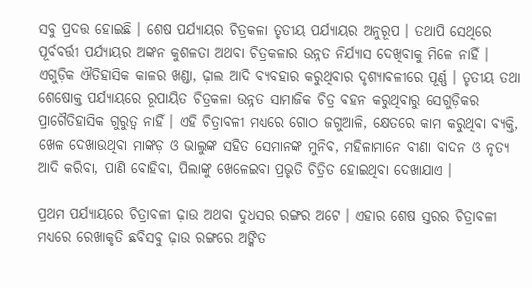ସବୁ ପ୍ରଦତ୍ତ ହୋଇଛି । ଶେଷ ପର୍ଯ୍ୟାୟର ଚିତ୍ରକଳା ତୃତୀୟ ପର୍ଯ୍ୟାୟର ଅନୁରୂପ । ତଥାପି ସେଥିରେ ପୂର୍ବବର୍ତ୍ତୀ ପର୍ଯ୍ୟାୟର ଅଙ୍କନ କୁଶଳତା ଅଥବା ଚିତ୍ରକଳାର ଉନ୍ନତ ନିର୍ଯ୍ୟାସ ଦେଖିବାକୁ ମିଳେ ନାହିଁ । ଏଗୁଡ଼ିକ ଐତିହାସିକ କାଳର ଖଣ୍ଡା, ଢ଼ାଲ ଆଦି ବ୍ୟବହାର କରୁଥିବାର ଦୃଶ୍ୟାବଳୀରେ ପୂର୍ଣ୍ଣ । ତୃତୀୟ ତଥା ଶେଷୋକ୍ତ ପର୍ଯ୍ୟାୟରେ ରୂପାୟିତ ଚିତ୍ରକଳା ଉନ୍ନତ ସାମାଜିକ ଚିତ୍ର ବହନ କରୁଥିବାରୁ ସେଗୁଡ଼ିକର ପ୍ରାଗୈତିହାସିକ ଗୁରୁତ୍ୱ ନାହିଁ । ଏହି ଚିତ୍ରାବଳୀ ମଧ୍ୟରେ ଗୋଠ ଜଗୁଆଳି, କ୍ଷେତରେ କାମ କରୁଥିବା ବ୍ୟକ୍ତି, ଖେଳ ଦେଖାଉଥିବା ମାଙ୍କଡ଼ ଓ ଭାଲୁଙ୍କ ସହିତ ସେମାନଙ୍କ ମୁନିବ, ମହିଳାମାନେ ବୀଣା ବାଦନ ଓ ନୃତ୍ୟ ଆଦି କରିବା, ପାଣି ବୋହିବା, ପିଲାଙ୍କୁ ଖେଳେଇବା ପ୍ରଭୃତି ଚିତ୍ରିତ ହୋଇଥିବା ଦେଖାଯାଏ ।

ପ୍ରଥମ ପର୍ଯ୍ୟାୟରେ ଚିତ୍ରାବଳୀ ଢ଼ାଉ ଅଥବା ଦୁଧସର ରଙ୍ଗର ଅଟେ । ଏହାର ଶେଷ ସ୍ତରର ଚିତ୍ରାବଳୀ ମଧ୍ୟରେ ରେଖାକୃତି ଛବିସବୁ ଢ଼ାଉ ରଙ୍ଗରେ ଅଙ୍କିତ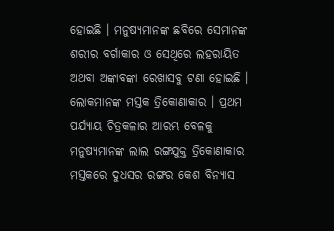ହୋଇଛି । ମନୁଷ୍ୟମାନଙ୍କ ଛବିରେ ସେମାନଙ୍କ ଶରୀର ବର୍ଗାକାର ଓ ସେଥିରେ ଲହରାୟିତ ଅଥବା ଅଙ୍କାବଙ୍କା ରେଖାସବୁ ଟଣା ହୋଇଛି । ଲୋକମାନଙ୍କ ମସ୍ତକ ତ୍ରିକୋଣାକାର । ପ୍ରଥମ ପର୍ଯ୍ୟାୟ ଚିତ୍ରକଳାର ଆରମ୍ଭ ବେଳକୁ ମନୁଷ୍ୟମାନଙ୍କ ଲାଲ ରଙ୍ଗଯୁକ୍ତ ତ୍ରିକୋଣାକାର ମସ୍ତକରେ ଦୁଧସର ରଙ୍ଗର କେଶ ବିନ୍ୟାସ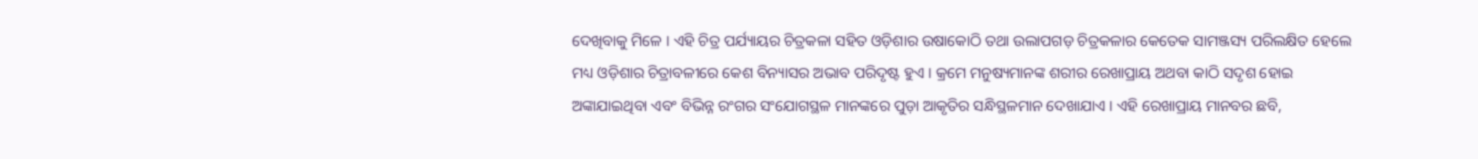ଦେଖିବାକୁ ମିଳେ । ଏହି ଚିତ୍ର ପର୍ଯ୍ୟାୟର ଚିତ୍ରକଳା ସହିତ ଓଡ଼ିଶାର ଉଷାକୋଠି ତଥା ଉଲାପଗଡ଼ ଚିତ୍ରକଳାର କେତେକ ସାମଞ୍ଜସ୍ୟ ପରିଲକ୍ଷିତ ହେଲେ ମଧ୍ୟ ଓଡ଼ିଶାର ଚିତ୍ରାବଳୀରେ କେଶ ବିନ୍ୟାସର ଅଭାବ ପରିଦୃଷ୍ଟ ହୁଏ । କ୍ରମେ ମନୁଷ୍ୟମାନଙ୍କ ଶରୀର ରେଖାପ୍ରାୟ ଅଥବା କାଠି ସଦୃଶ ହୋଇ ଅଙ୍କାଯାଇଥିବା ଏବଂ ବିଭିନ୍ନ ରଂଗର ସଂଯୋଗସ୍ଥଳ ମାନଙ୍କରେ ପୁଡ଼ା ଆକୃତିର ସନ୍ଧିସ୍ଥଳମାନ ଦେଖାଯାଏ । ଏହି ରେଖାପ୍ରାୟ ମାନବର ଛବି,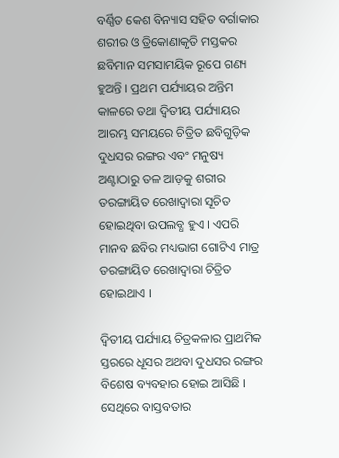ବର୍ଣ୍ଣିତ କେଶ ବିନ୍ୟାସ ସହିତ ବର୍ଗାକାର ଶରୀର ଓ ତ୍ରିକୋଣାକୃତି ମସ୍ତକର ଛବିମାନ ସମସାମୟିକ ରୂପେ ଗଣ୍ୟ ହୁଅନ୍ତି । ପ୍ରଥମ ପର୍ଯ୍ୟାୟର ଅନ୍ତିମ କାଳରେ ତଥା ଦ୍ୱିତୀୟ ପର୍ଯ୍ୟାୟର ଆରମ୍ଭ ସମୟରେ ଚିତ୍ରିତ ଛବିଗୁଡ଼ିକ ଦୁଧସର ରଙ୍ଗର ଏବଂ ମନୁଷ୍ୟ ଅଣ୍ଟାଠାରୁ ତଳ ଆଡ଼କୁ ଶରୀର ତରଙ୍ଗାୟିତ ରେଖାଦ୍ୱାରା ସୂଚିତ ହୋଇଥିବା ଉପଲବ୍ଧ ହୁଏ । ଏପରି ମାନବ ଛବିର ମଧ୍ୟଭାଗ ଗୋଟିଏ ମାତ୍ର ତରଙ୍ଗାୟିତ ରେଖାଦ୍ୱାରା ଚିତ୍ରିତ ହୋଇଥାଏ ।

ଦ୍ୱିତୀୟ ପର୍ଯ୍ୟାୟ ଚିତ୍ରକଳାର ପ୍ରାଥମିକ ସ୍ତରରେ ଧୂସର ଅଥବା ଦୁଧସର ରଙ୍ଗର ବିଶେଷ ବ୍ୟବହାର ହୋଇ ଆସିଛି । ସେଥିରେ ବାସ୍ତବତାର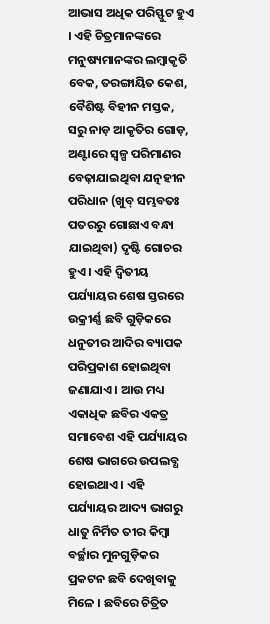ଆଭାସ ଅଧିକ ପରିସ୍ଫୁଟ ହୁଏ । ଏହି ଚିତ୍ରମାନଙ୍କରେ ମନୁଷ୍ୟମାନଙ୍କର ଲମ୍ବାକୃତି ବେକ, ତରଙ୍ଗାୟିତ କେଶ, ବୈଶିଷ୍ଟ ବିହୀନ ମସ୍ତକ, ସରୁ ନାଡ଼ ଆକୃତିର ଗୋଡ଼, ଅଣ୍ଟାରେ ସ୍ୱଳ୍ପ ପରିମାଣର ବେଢ଼ାଯାଇଥିବା ଯତ୍ନହୀନ ପରିଧାନ (ଖୁବ୍ ସମ୍ଭବତଃ ପତରରୁ ଗୋଛାଏ ବନ୍ଧା ଯାଇଥିବା) ଦୃଷ୍ଟି ଗୋଚର ହୁଏ । ଏହି ଦ୍ୱିତୀୟ ପର୍ଯ୍ୟାୟର ଶେଷ ସ୍ତରରେ ଉକ୍ରୀର୍ଣ୍ଣ ଛବି ଗୁଡ଼ିକରେ ଧନୁତୀର ଆଦିର ବ୍ୟାପକ ପରିପ୍ରକାଶ ହୋଇଥିବା ଜଣାଯାଏ । ଆଉ ମଧ୍ୟ ଏକାଧିକ ଛବିର ଏକତ୍ର ସମାବେଶ ଏହି ପର୍ଯ୍ୟାୟର ଶେଷ ଭାଗରେ ଉପଲବ୍ଧ ହୋଇଥାଏ । ଏହି ପର୍ଯ୍ୟାୟର ଆଦ୍ୟ ଭାଗରୁ ଧାତୁ ନିର୍ମିତ ତୀର କିମ୍ବା ବର୍ଚ୍ଛାର ମୁନଗୁଡ଼ିକର ପ୍ରକଟନ ଛବି ଦେଖିବାକୁ ମିଳେ । ଛବିରେ ଚିତ୍ରିତ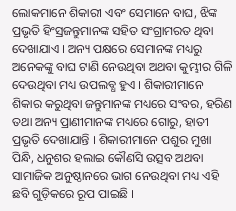ଲୋକମାନେ ଶିକାରୀ ଏବଂ ସେମାନେ ବାଘ, ଝିଙ୍କ ପ୍ରଭୃତି ହିଂସ୍ରଜନ୍ତୁମାନଙ୍କ ସହିତ ସଂଗ୍ରାମରତ ଥିବା ଦେଖାଯାଏ । ଅନ୍ୟ ପକ୍ଷରେ ସେମାନଙ୍କ ମଧ୍ୟରୁ ଅନେକଙ୍କୁ ବାଘ ଟାଣି ନେଉଥିବା ଅଥବା କୁମ୍ଭୀର ଗିଳି ଦେଉଥିବା ମଧ୍ୟ ଉପଲବ୍ଧ ହୁଏ । ଶିକାରୀମାନେ ଶିକାର କରୁଥିବା ଜନ୍ତୁମାନଙ୍କ ମଧ୍ୟରେ ସଂବର, ହରିଣ ତଥା ଅନ୍ୟ ପ୍ରାଣୀମାନଙ୍କ ମଧ୍ୟରେ ଗୋରୁ, ହାତୀ ପ୍ରଭୃତି ଦେଖାଯାନ୍ତି । ଶିକାରୀମାନେ ପଶୁର ମୁଖା ପିନ୍ଧି, ଧନୁଶର ହଲାଇ କୌଣସି ଉତ୍ସବ ଅଥବା ସାମାଜିକ ଅନୁଷ୍ଠାନରେ ଭାଗ ନେଉଥିବା ମଧ୍ୟ ଏହି ଛବି ଗୁଡ଼ିକରେ ରୂପ ପାଇଛି ।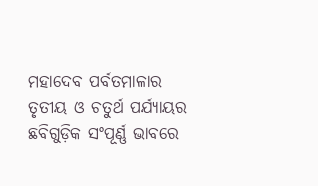ମହାଦେବ ପର୍ବତମାଳାର ତୃତୀୟ ଓ ଚତୁର୍ଥ ପର୍ଯ୍ୟାୟର ଛବିଗୁଡ଼ିକ ସଂପୂର୍ଣ୍ଣ ଭାବରେ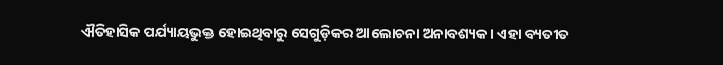ଐତିହାସିକ ପର୍ଯ୍ୟାୟଭୁକ୍ତ ହୋଇଥିବାରୁ ସେଗୁଡ଼ିକର ଆଲୋଚନା ଅନାବଶ୍ୟକ । ଏହା ବ୍ୟତୀତ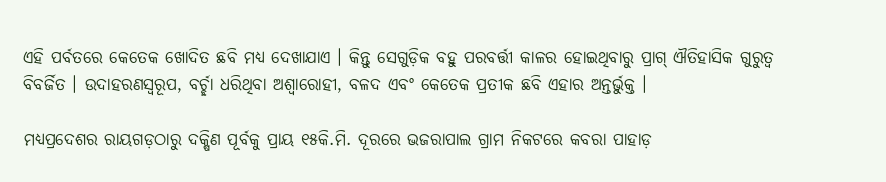ଏହି ପର୍ବତରେ କେତେକ ଖୋଦିତ ଛବି ମଧ୍ୟ ଦେଖାଯାଏ । କିନ୍ତୁ ସେଗୁଡ଼ିକ ବହୁ ପରବର୍ତ୍ତୀ କାଳର ହୋଇଥିବାରୁ ପ୍ରାଗ୍ ଐତିହାସିକ ଗୁରୁତ୍ୱ ବିବର୍ଜିତ । ଉଦାହରଣସ୍ୱରୂପ, ବର୍ଚ୍ଛା ଧରିଥିବା ଅଶ୍ୱାରୋହୀ, ବଳଦ ଏବଂ କେତେକ ପ୍ରତୀକ ଛବି ଏହାର ଅନ୍ତର୍ଭୁକ୍ତ ।

ମଧ୍ୟପ୍ରଦେଶର ରାୟଗଡ଼ଠାରୁ ଦକ୍ଷିଣ ପୂର୍ବକୁ ପ୍ରାୟ ୧୫କି.ମି. ଦୂରରେ ଭଜରାପାଲ ଗ୍ରାମ ନିକଟରେ କବରା ପାହାଡ଼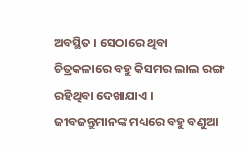ଅବସ୍ଥିତ । ସେଠାରେ ଥିବା ଚିତ୍ରକଳାରେ ବହୁ କିସମର ଲାଲ ରଙ୍ଗ ରହିଥିବା ଦେଖାଯାଏ । ଜୀବଜନ୍ତୁମାନଙ୍କ ମଧ୍ୟରେ ବହୁ ବଣୁଆ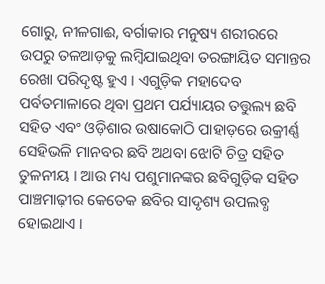ଗୋରୁ, ନୀଳଗାଈ, ବର୍ଗାକାର ମନୁଷ୍ୟ ଶରୀରରେ ଉପରୁ ତଳଆଡ଼କୁ ଲମ୍ବିଯାଇଥିବା ତରଙ୍ଗାୟିତ ସମାନ୍ତର ରେଖା ପରିଦୃଷ୍ଟ ହୁଏ । ଏଗୁଡ଼ିକ ମହାଦେବ ପର୍ବତମାଳାରେ ଥିବା ପ୍ରଥମ ପର୍ଯ୍ୟାୟର ତତ୍ତୁଲ୍ୟ ଛବି ସହିତ ଏବଂ ଓଡ଼ିଶାର ଉଷାକୋଠି ପାହାଡ଼ରେ ଉକ୍ରୀର୍ଣ୍ଣ ସେହିଭଳି ମାନବର ଛବି ଅଥବା ଝୋଟି ଚିତ୍ର ସହିତ ତୁଳନୀୟ । ଆଉ ମଧ୍ୟ ପଶୁମାନଙ୍କର ଛବିଗୁଡ଼ିକ ସହିତ ପାଞ୍ଚମାଢ଼ୀର କେତେକ ଛବିର ସାଦୃଶ୍ୟ ଉପଲବ୍ଧ ହୋଇଥାଏ ।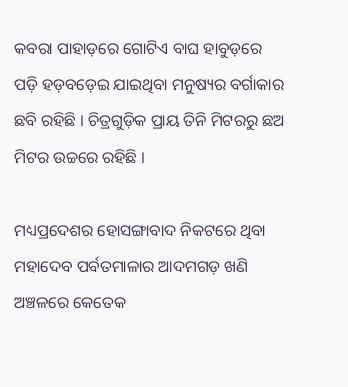କବରା ପାହାଡ଼ରେ ଗୋଟିଏ ବାଘ ହାବୁଡ଼ରେ ପଡ଼ି ହଡ଼ବଡ଼େଇ ଯାଇଥିବା ମନୁଷ୍ୟର ବର୍ଗାକାର ଛବି ରହିଛି । ଚିତ୍ରଗୁଡ଼ିକ ପ୍ରାୟ ତିନି ମିଟରରୁ ଛଅ ମିଟର ଉଚ୍ଚରେ ରହିଛି ।

ମଧ୍ୟପ୍ରଦେଶର ହୋସଙ୍ଗାବାଦ ନିକଟରେ ଥିବା ମହାଦେବ ପର୍ବତମାଳାର ଆଦମଗଡ଼ ଖଣି ଅଞ୍ଚଳରେ କେତେକ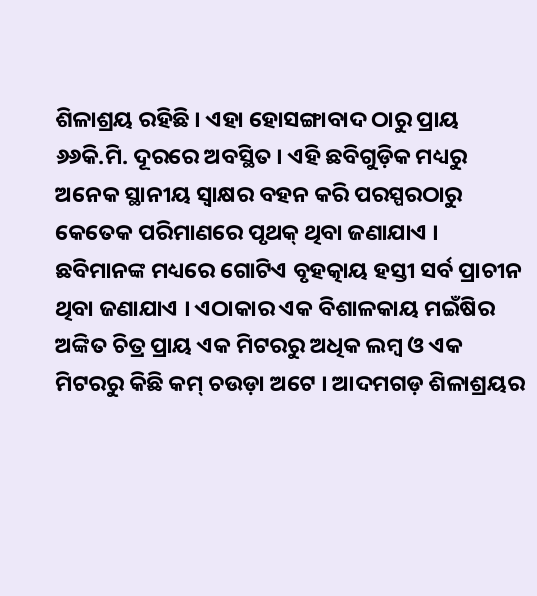ଶିଳାଶ୍ରୟ ରହିଛି । ଏହା ହୋସଙ୍ଗାବାଦ ଠାରୁ ପ୍ରାୟ ୬୬କି.ମି. ଦୂରରେ ଅବସ୍ଥିତ । ଏହି ଛବିଗୁଡ଼ିକ ମଧ୍ୟରୁ ଅନେକ ସ୍ଥାନୀୟ ସ୍ୱାକ୍ଷର ବହନ କରି ପରସ୍ପରଠାରୁ କେତେକ ପରିମାଣରେ ପୃଥକ୍ ଥିବା ଜଣାଯାଏ । ଛବିମାନଙ୍କ ମଧ୍ୟରେ ଗୋଟିଏ ବୃହତ୍କାୟ ହସ୍ତୀ ସର୍ବ ପ୍ରାଚୀନ ଥିବା ଜଣାଯାଏ । ଏଠାକାର ଏକ ବିଶାଳକାୟ ମଇଁଷିର ଅଙ୍କିତ ଚିତ୍ର ପ୍ରାୟ ଏକ ମିଟରରୁ ଅଧିକ ଲମ୍ବ ଓ ଏକ ମିଟରରୁ କିଛି କମ୍ ଚଉଡ଼ା ଅଟେ । ଆଦମଗଡ଼ ଶିଳାଶ୍ରୟର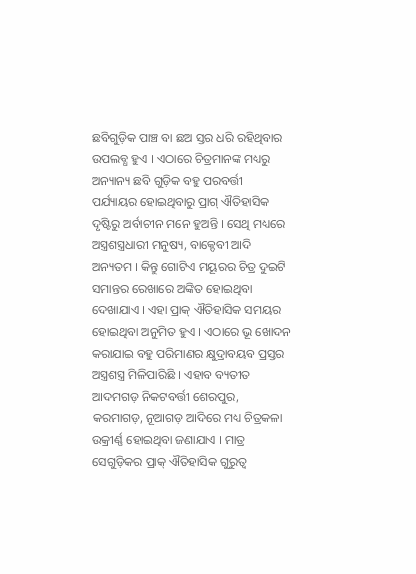ଛବିଗୁଡ଼ିକ ପାଞ୍ଚ ବା ଛଅ ସ୍ତର ଧରି ରହିଥିବାର ଉପଲବ୍ଧ ହୁଏ । ଏଠାରେ ଚିତ୍ରମାନଙ୍କ ମଧ୍ୟରୁ ଅନ୍ୟାନ୍ୟ ଛବି ଗୁଡ଼ିକ ବହୁ ପରବର୍ତ୍ତୀ ପର୍ଯ୍ୟାୟର ହୋଇଥିବାରୁ ପ୍ରାଗ୍ ଐତିହାସିକ ଦୃଷ୍ଟିରୁ ଅର୍ବାଚୀନ ମନେ ହୁଅନ୍ତି । ସେଥି ମଧ୍ୟରେ ଅସ୍ତ୍ରଶସ୍ତ୍ରଧାରୀ ମନୁଷ୍ୟ, ବାକ୍ଦେବୀ ଆଦି ଅନ୍ୟତମ । କିନ୍ତୁ ଗୋଟିଏ ମୟୂରର ଚିତ୍ର ଦୁଇଟି ସମାନ୍ତର ରେଖାରେ ଅଙ୍କିତ ହୋଇଥିବା ଦେଖାଯାଏ । ଏହା ପ୍ରାକ୍ ଐତିହାସିକ ସମୟର ହୋଇଥିବା ଅନୁମିତ ହୁଏ । ଏଠାରେ ଭୂ ଖୋଦନ କରାଯାଇ ବହୁ ପରିମାଣର କ୍ଷୁଦ୍ରାବୟବ ପ୍ରସ୍ତର ଅସ୍ତ୍ରଶସ୍ତ୍ର ମିଳିପାରିଛି । ଏହାବ ବ୍ୟତୀତ ଆଦମଗଡ଼ ନିକଟବର୍ତ୍ତୀ ଶେରପୁର, କରମାଗଡ଼, ନୂଆଗଡ଼ ଆଦିରେ ମଧ୍ୟ ଚିତ୍ରକଳା ଉକ୍ରୀର୍ଣ୍ଣ ହୋଇଥିବା ଜଣାଯାଏ । ମାତ୍ର ସେଗୁଡ଼ିକର ପ୍ରାକ୍ ଐତିହାସିକ ଗୁରୁତ୍ୱ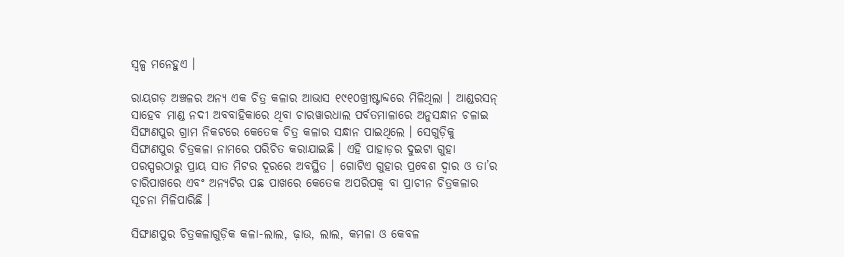ସ୍ୱଳ୍ପ ମନେହୁଏ ।

ରାୟଗଡ଼ ଅଞ୍ଚଳର ଅନ୍ୟ ଏକ ଚିତ୍ର କଳାର ଆଭାସ ୧୯୧୦ଖ୍ରୀଷ୍ଟାବ୍ଦରେ ମିଳିଥିଲା । ଆଣ୍ଡରସନ୍ ସାହେବ ମାଣ୍ଡ ନଦୀ ଅବବାହିକାରେ ଥିବା ଚାରୱାରଧାଲ ପର୍ବତମାଳାରେ ଅନୁସନ୍ଧାନ ଚଳାଇ ସିଙ୍ଘାଣପୁର ଗ୍ରାମ ନିକଟରେ କେତେକ ଚିତ୍ର କଳାର ସନ୍ଧାନ ପାଇଥିଲେ । ସେଗୁଡ଼ିକୁ ସିଙ୍ଘାଣପୁର ଚିତ୍ରକଳା ନାମରେ ପରିଚିତ କରାଯାଇଛି । ଏହି ପାହାଡ଼ର ଦୁଇଟା ଗୁହା ପରସ୍ପରଠାରୁ ପ୍ରାୟ ସାତ ମିଟର ଦୂରରେ ଅବସ୍ଥିତ । ଗୋଟିଏ ଗୁହାର ପ୍ରବେଶ ଦ୍ୱାର ଓ ତା’ର ଚାରିପାଖରେ ଏବଂ ଅନ୍ୟଟିର ପଛ ପାଖରେ କେତେକ ଅପରିପକ୍ୱ ବା ପ୍ରାଚୀନ ଚିତ୍ରକଳାର ସୂଚନା ମିଳିପାରିଛି ।

ସିଙ୍ଘାଣପୁର ଚିତ୍ରକଳାଗୁଡ଼ିକ କଳା-ଲାଲ, ଢ଼ାଉ, ଲାଲ, କମଳା ଓ କେବଳ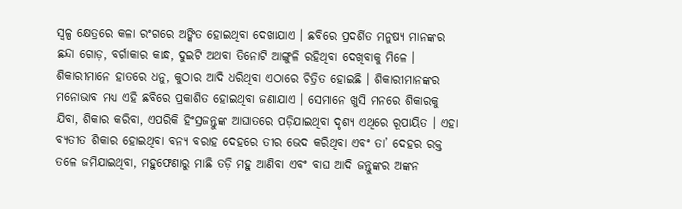ସ୍ୱଳ୍ପ କ୍ଷେତ୍ରରେ କଳା ରଂଗରେ ଅଙ୍କିତ ହୋଇଥିବା ଦେଖାଯାଏ । ଛବିରେ ପ୍ରଦର୍ଶିତ ମନୁଷ୍ୟ ମାନଙ୍କର ଛନ୍ଦା ଗୋଡ଼, ବର୍ଗାକାର କାନ୍ଧ, ଦୁଇଟି ଅଥବା ତିନୋଟି ଆଙ୍ଗୁଳି ରହିଥିବା ଦେଖିବାକୁ ମିଳେ । ଶିକାରୀମାନେ ହାତରେ ଧନୁ, କୁଠାର ଆଦି ଧରିଥିବା ଏଠାରେ ଚିତ୍ରିତ ହୋଇଛି । ଶିକାରୀମାନଙ୍କର ମନୋଭାବ ମଧ୍ୟ ଏହି ଛବିରେ ପ୍ରକାଶିତ ହୋଇଥିବା ଜଣାଯାଏ । ସେମାନେ ଖୁସି ମନରେ ଶିକାରକୁ ଯିବା, ଶିକାର କରିବା, ଏପରିକି ହିଂସ୍ରଜନ୍ତୁଙ୍କ ଆଘାତରେ ପଡ଼ିଯାଇଥିବା ଦୃଶ୍ୟ ଏଥିରେ ରୂପାୟିତ । ଏହା ବ୍ୟତୀତ ଶିକାର ହୋଇଥିବା ବନ୍ୟ ବରାହ ଦେହରେ ତୀର ଭେଦ କରିଥିବା ଏବଂ ତା’ ଦେହର ରକ୍ତ ତଳେ ଜମିଯାଇଥିବା, ମହୁଫେଣାରୁ ମାଛି ତଡ଼ି ମହୁ ଆଣିବା ଏବଂ ବାଘ ଆଦି ଜନ୍ତୁଙ୍କର ଅଙ୍କନ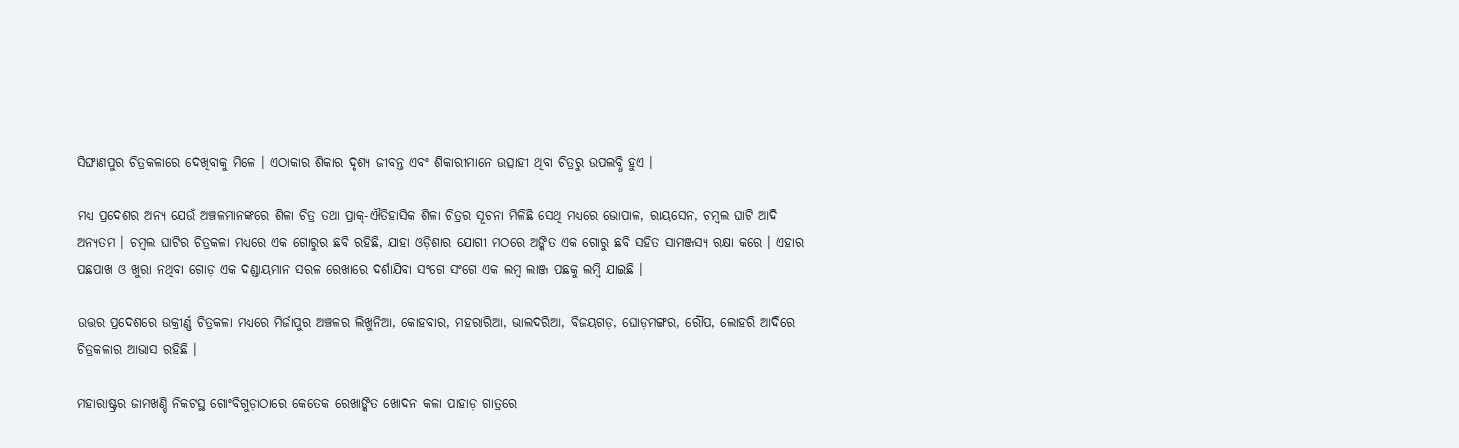ସିଙ୍ଘାଣପୁର ଚିତ୍ରକଳାରେ ଦେଖିବାକୁ ମିଳେ । ଏଠାକାର ଶିକାର ଦୃଶ୍ୟ ଜୀବନ୍ତ ଏବଂ ଶିକାରୀମାନେ ଉତ୍ସାହୀ ଥିବା ଚିତ୍ରରୁ ଉପଲବ୍ଧି ହୁଏ ।

ମଧ୍ୟ ପ୍ରଦେଶର ଅନ୍ୟ ଯେଉଁ ଅଞ୍ଚଳମାନଙ୍କରେ ଶିଳା ଚିତ୍ର ତଥା ପ୍ରାକ୍-ଐତିହାସିକ ଶିଳା ଚିତ୍ରର ସୂଚନା ମିଳିଛି ସେଥି ମଧ୍ୟରେ ଭୋପାଳ, ରାୟସେନ, ଚମ୍ବଲ ଘାଟି ଆଦି ଅନ୍ୟତମ । ଚମ୍ବଲ ଘାଟିର ଚିତ୍ରକଳା ମଧ୍ୟରେ ଏକ ଗୋରୁର ଛବି ରହିଛି, ଯାହା ଓଡ଼ିଶାର ଯୋଗୀ ମଠରେ ଅଙ୍କିତ ଏକ ଗୋରୁ ଛବି ସହିତ ସାମଞ୍ଜସ୍ୟ ରକ୍ଷା କରେ । ଏହାର ପଛପାଖ ଓ ଖୁରା ନଥିବା ଗୋଡ଼ ଏକ ଦଣ୍ଡାୟମାନ ସରଳ ରେଖାରେ ଦର୍ଶାଯିବା ସଂଗେ ସଂଗେ ଏକ ଲମ୍ବ ଲାଞ୍ଜ ପଛକୁ ଲମ୍ବି ଯାଇଛି ।

ଉତ୍ତର ପ୍ରଦେଶରେ ଉକ୍ରୀର୍ଣ୍ଣ ଚିତ୍ରକଳା ମଧ୍ୟରେ ମିର୍ଜାପୁର ଅଞ୍ଚଳର ଲିଖୁନିଆ, କୋହବାର, ମହରାରିଆ, ଭାଲଦରିଆ, ବିଜୟଗଡ଼, ଘୋଡ଼ମଙ୍ଗର, ରୌଁପ, ଲୋହରି ଆଦିରେ ଚିତ୍ରକଳାର ଆଭାସ ରହିଛି ।

ମହାରାଷ୍ଟ୍ରର ଜାମଖଣ୍ଡି ନିକଟସ୍ଥ ଗୋଂବିଗୁଡ଼ାଠାରେ କେତେକ ରେଖାଙ୍କିତ ଖୋଦନ କଳା ପାହାଡ଼ ଗାତ୍ରରେ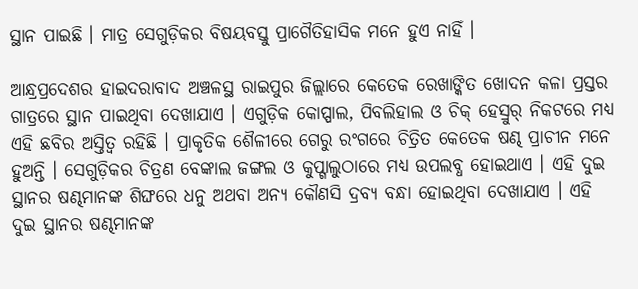ସ୍ଥାନ ପାଇଛି । ମାତ୍ର ସେଗୁଡ଼ିକର ବିଷୟବସ୍ତୁ ପ୍ରାଗୈତିହାସିକ ମନେ ହୁଏ ନାହିଁ ।

ଆନ୍ଧ୍ରପ୍ରଦେଶର ହାଇଦରାବାଦ ଅଞ୍ଚଳସ୍ଥ ରାଇପୁର ଜିଲ୍ଲାରେ କେତେକ ରେଖାଙ୍କିତ ଖୋଦନ କଳା ପ୍ରସ୍ତର ଗାତ୍ରରେ ସ୍ଥାନ ପାଇଥିବା ଦେଖାଯାଏ । ଏଗୁଡ଼ିକ କୋପ୍ପାଲ, ପିବଲିହାଲ ଓ ଚିକ୍ ହେସ୍ରୁର୍ ନିକଟରେ ମଧ୍ୟ ଏହି ଛବିର ଅସ୍ତିତ୍ୱ ରହିଛି । ପ୍ରାକୃତିକ ଶୈଳୀରେ ଗେରୁ ରଂଗରେ ଚିତ୍ରିତ କେତେକ ଷଣ୍ଢ ପ୍ରାଚୀନ ମନେ ହୁଅନ୍ତି । ସେଗୁଡ଼ିକର ଚିତ୍ରଣ ବେଙ୍କାଲ ଜଙ୍ଗଲ ଓ କୁପ୍ଗାଲୁଠାରେ ମଧ୍ୟ ଉପଲବ୍ଧ ହୋଇଥାଏ । ଏହି ଦୁଇ ସ୍ଥାନର ଷଣ୍ଢମାନଙ୍କ ଶିଙ୍ଘରେ ଧନୁ ଅଥବା ଅନ୍ୟ କୌଣସି ଦ୍ରବ୍ୟ ବନ୍ଧା ହୋଇଥିବା ଦେଖାଯାଏ । ଏହି ଦୁଇ ସ୍ଥାନର ଷଣ୍ଢମାନଙ୍କ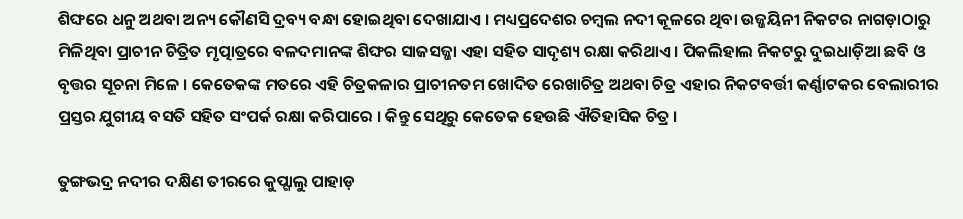ଶିଙ୍ଘରେ ଧନୁ ଅଥବା ଅନ୍ୟ କୌଣସି ଦ୍ରବ୍ୟ ବନ୍ଧା ହୋଇଥିବା ଦେଖାଯାଏ । ମଧ୍ୟପ୍ରଦେଶର ଚମ୍ବଲ ନଦୀ କୂଳରେ ଥିବା ଉଜ୍ଜୟିନୀ ନିକଟର ନାଗଡ଼ାଠାରୁ ମିଳିଥିବା ପ୍ରାଚୀନ ଚିତ୍ରିତ ମୃତ୍ପାତ୍ରରେ ବଳଦମାନଙ୍କ ଶିଙ୍ଘର ସାଜସଜ୍ଜା ଏହା ସହିତ ସାଦୃଶ୍ୟ ରକ୍ଷା କରିଥାଏ । ପିକଲିହାଲ ନିକଟରୁ ଦୁଇଧାଡ଼ିଆ ଛବି ଓ ବୃତ୍ତର ସୂଚନା ମିଳେ । କେତେକଙ୍କ ମତରେ ଏହି ଚିତ୍ରକଳାର ପ୍ରାଚୀନତମ ଖୋଦିତ ରେଖାଚିତ୍ର ଅଥବା ଚିତ୍ର ଏହାର ନିକଟବର୍ତ୍ତୀ କର୍ଣ୍ଣାଟକର ବେଲାରୀର ପ୍ରସ୍ତର ଯୁଗୀୟ ବସତି ସହିତ ସଂପର୍କ ରକ୍ଷା କରିପାରେ । କିନ୍ତୁ ସେଥିରୁ କେତେକ ହେଉଛି ଐତିହାସିକ ଚିତ୍ର ।

ତୁଙ୍ଗଭଦ୍ର ନଦୀର ଦକ୍ଷିଣ ତୀରରେ କୁପ୍ଗାଲୁ ପାହାଡ଼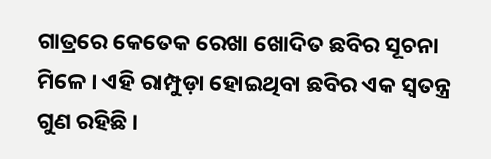ଗାତ୍ରରେ କେତେକ ରେଖା ଖୋଦିତ ଛବିର ସୂଚନା ମିଳେ । ଏହି ରାମ୍ପୁଡ଼ା ହୋଇଥିବା ଛବିର ଏକ ସ୍ୱତନ୍ତ୍ର ଗୁଣ ରହିଛି ।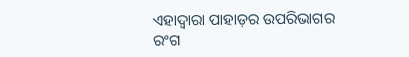ଏହାଦ୍ୱାରା ପାହାଡ଼ର ଉପରିଭାଗର ରଂଗ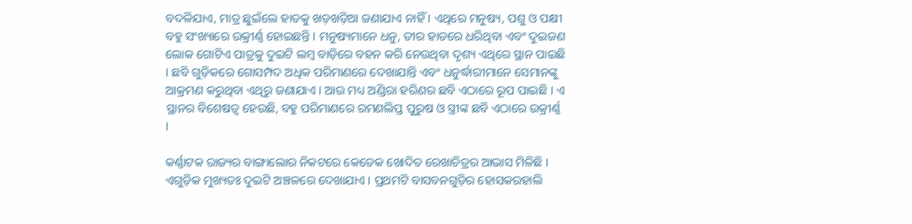ବଦଳିଯାଏ, ମାତ୍ର ଛୁଇଁଲେ ହାତକୁ ଖଡ଼ଖଡ଼ିଆ ଜଣାଯାଏ ନାହିଁ । ଏଥିରେ ମନୁଷ୍ୟ, ପଶୁ ଓ ପକ୍ଷୀ ବହୁ ସଂଖ୍ୟାରେ ଉକ୍ରୀର୍ଣ୍ଣ ହୋଇଛନ୍ତି । ମନୁଷ୍ୟମାନେ ଧନୁ, ତୀର ହାତରେ ଧରିଥିବା ଏବଂ ଦୁଇଜଣ ଲୋକ ଗୋଟିଏ ପାତ୍ରକୁ ଦୁଇଟି ଲମ୍ବ ବାଡ଼ିରେ ବହନ କରି ନେଉଥିବା ଦୃଶ୍ୟ ଏଥିରେ ସ୍ଥାନ ପାଇଛି । ଛବି ଗୁଡ଼ିକରେ ଗୋସମ୍ପଦ ଅଧିକ ପରିମାଣରେ ଦେଖାଯାନ୍ତି ଏବଂ ଧନୁର୍ଦ୍ଧାରୀମାନେ ସେମାନଙ୍କୁ ଆକ୍ରମଣ କରୁଥିବା ଏଥିରୁ ଜଣାଯାଏ । ଆଉ ମଧ୍ୟ ଅଣ୍ଡିରା ହରିଣର ଛବି ଏଠାରେ ରୂପ ପାଇଛି । ଏ ସ୍ଥାନର ବିଶେଷତ୍ୱ ହେଉଛି, ବହୁ ପରିମାଣରେ ରମଣଲିପ୍ତ ପୁରୁଷ ଓ ସ୍ତ୍ରୀଙ୍କ ଛବି ଏଠାରେ ଉକ୍ରୀର୍ଣ୍ଣ ।

କର୍ଣ୍ଣାଟକ ରାଜ୍ୟର ବାଙ୍ଗାଲୋର ନିକଟରେ କେତେକ ଖୋଦିତ ରେଖାଚିତ୍ରର ଆଭାସ ମିଳିଛି । ଏଗୁଡ଼ିକ ମୁଖ୍ୟତଃ ଦୁଇଟି ଅଞ୍ଚଳରେ ଦେଖାଯାଏ । ପ୍ରଥମଟି ବାସବନଗୁଡ଼ିର ହୋସକରହାଲି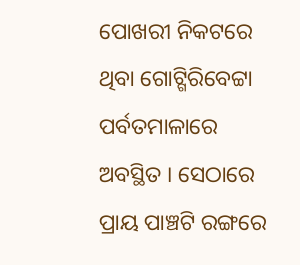ପୋଖରୀ ନିକଟରେ ଥିବା ଗୋଟ୍ଗିରିବେଟ୍ଟା ପର୍ବତମାଳାରେ ଅବସ୍ଥିତ । ସେଠାରେ ପ୍ରାୟ ପାଞ୍ଚଟି ରଙ୍ଗରେ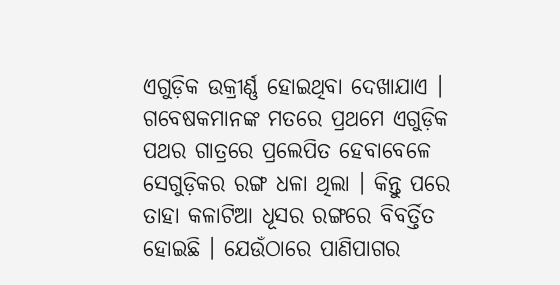ଏଗୁଡ଼ିକ ଉକ୍ରୀର୍ଣ୍ଣ ହୋଇଥିବା ଦେଖାଯାଏ । ଗବେଷକମାନଙ୍କ ମତରେ ପ୍ରଥମେ ଏଗୁଡ଼ିକ ପଥର ଗାତ୍ରରେ ପ୍ରଲେପିତ ହେବାବେଳେ ସେଗୁଡ଼ିକର ରଙ୍ଗ ଧଳା ଥିଲା । କିନ୍ତୁ ପରେ ତାହା କଳାଟିଆ ଧୂସର ରଙ୍ଗରେ ବିବର୍ତ୍ତିତ ହୋଇଛି । ଯେଉଁଠାରେ ପାଣିପାଗର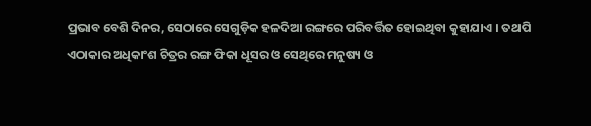ପ୍ରଭାବ ବେଶି ଦିନର, ସେଠାରେ ସେଗୁଡ଼ିକ ହଳଦିଆ ରଙ୍ଗରେ ପରିବର୍ତ୍ତିତ ହୋଇଥିବା କୁହାଯାଏ । ତଥାପି ଏଠାକାର ଅଧିକାଂଶ ଚିତ୍ରର ରଙ୍ଗ ଫିକା ଧୂସର ଓ ସେଥିରେ ମନୁଷ୍ୟ ଓ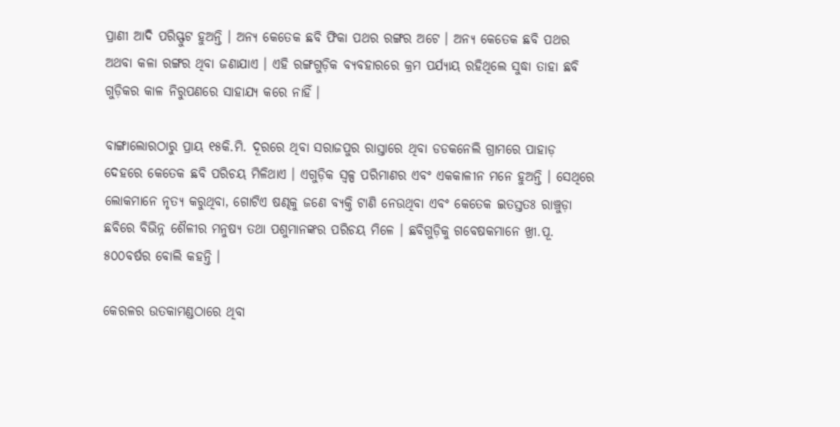ପ୍ରାଣୀ ଆଦି ପରିସ୍ଫୁଟ ହୁଅନ୍ତି । ଅନ୍ୟ କେତେକ ଛବି ଫିକା ପଥର ରଙ୍ଗର ଅଟେ । ଅନ୍ୟ କେତେକ ଛବି ପଥର ଅଥବା କଳା ରଙ୍ଗର ଥିବା ଜଣାଯାଏ । ଏହି ରଙ୍ଗଗୁଡ଼ିକ ବ୍ୟବହାରରେ କ୍ରମ ପର୍ଯ୍ୟାୟ ରହିଥିଲେ ସୁଦ୍ଧା ତାହା ଛବି ଗୁଡ଼ିକର କାଳ ନିରୁପଣରେ ସାହାଯ୍ୟ କରେ ନାହିଁ ।

ବାଙ୍ଗାଲୋରଠାରୁ ପ୍ରାୟ ୧୫କି.ମି. ଦୂରରେ ଥିବା ସରାଜପୁର ରାସ୍ତାରେ ଥିବା ଡଡକନେଲି ଗ୍ରାମରେ ପାହାଡ଼ ଦେହରେ କେତେକ ଛବି ପରିଚୟ ମିଳିଥାଏ । ଏଗୁଡ଼ିକ ସ୍ୱଳ୍ପ ପରିମାଣର ଏବଂ ଏକକାଳୀନ ମନେ ହୁଅନ୍ତି । ସେଥିରେ ଲୋକମାନେ ନୃତ୍ୟ କରୁଥିବା, ଗୋଟିଏ ଷଣ୍ଢକୁ ଜଣେ ବ୍ୟକ୍ତି ଟାଣି ନେଉଥିବା ଏବଂ କେତେକ ଇତସ୍ତତଃ ରାଞ୍ଚୁଡ଼ା ଛବିରେ ବିଭିନ୍ନ ଶୈଳୀର ମନୁଷ୍ୟ ତଥା ପଶୁମାନଙ୍କର ପରିଚୟ ମିଳେ । ଛବିଗୁଡ଼ିକୁ ଗବେଷକମାନେ ଖ୍ରୀ.ପୂ. ୫୦୦ବର୍ଷର ବୋଲି କହନ୍ତି ।

କେରଳର ଉତକାମଣ୍ଡଠାରେ ଥିବା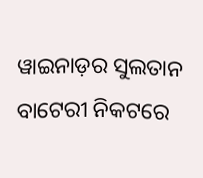ୱାଇନାଡ଼ର ସୁଲତାନ ବାଟେରୀ ନିକଟରେ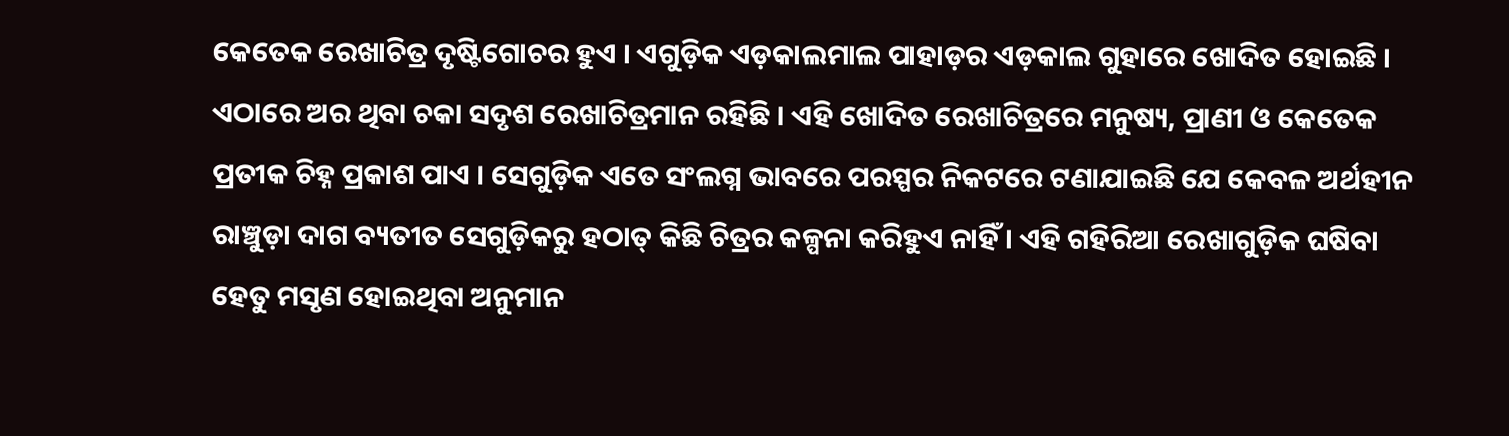କେତେକ ରେଖାଚିତ୍ର ଦୃଷ୍ଟିଗୋଚର ହୁଏ । ଏଗୁଡ଼ିକ ଏଡ଼କାଲମାଲ ପାହାଡ଼ର ଏଡ଼କାଲ ଗୁହାରେ ଖୋଦିତ ହୋଇଛି । ଏଠାରେ ଅର ଥିବା ଚକା ସଦୃଶ ରେଖାଚିତ୍ରମାନ ରହିଛି । ଏହି ଖୋଦିତ ରେଖାଚିତ୍ରରେ ମନୁଷ୍ୟ, ପ୍ରାଣୀ ଓ କେତେକ ପ୍ରତୀକ ଚିହ୍ନ ପ୍ରକାଶ ପାଏ । ସେଗୁଡ଼ିକ ଏତେ ସଂଲଗ୍ନ ଭାବରେ ପରସ୍ପର ନିକଟରେ ଟଣାଯାଇଛି ଯେ କେବଳ ଅର୍ଥହୀନ ରାଞ୍ଚୁଡ଼ା ଦାଗ ବ୍ୟତୀତ ସେଗୁଡ଼ିକରୁ ହଠାତ୍ କିଛି ଚିତ୍ରର କଳ୍ପନା କରିହୁଏ ନାହିଁ । ଏହି ଗହିରିଆ ରେଖାଗୁଡ଼ିକ ଘଷିବା ହେତୁ ମସୃଣ ହୋଇଥିବା ଅନୁମାନ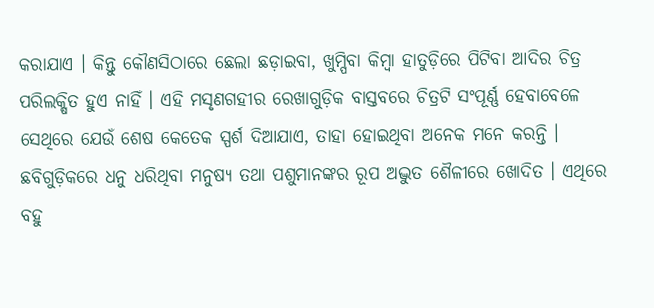କରାଯାଏ । କିନ୍ତୁ କୌଣସିଠାରେ ଛେଲା ଛଡ଼ାଇବା, ଖୁମ୍ପିବା କିମ୍ବା ହାତୁଡ଼ିରେ ପିଟିବା ଆଦିର ଚିତ୍ର ପରିଲକ୍ଷିତ ହୁଏ ନାହିଁ । ଏହି ମସୃଣଗହୀର ରେଖାଗୁଡ଼ିକ ବାସ୍ତବରେ ଚିତ୍ରଟି ସଂପୂର୍ଣ୍ଣ ହେବାବେଳେ ସେଥିରେ ଯେଉଁ ଶେଷ କେତେକ ସ୍ପର୍ଶ ଦିଆଯାଏ, ତାହା ହୋଇଥିବା ଅନେକ ମନେ କରନ୍ତି । ଛବିଗୁଡ଼ିକରେ ଧନୁ ଧରିଥିବା ମନୁଷ୍ୟ ତଥା ପଶୁମାନଙ୍କର ରୂପ ଅଦ୍ଭୁତ ଶୈଳୀରେ ଖୋଦିତ । ଏଥିରେ ବହୁ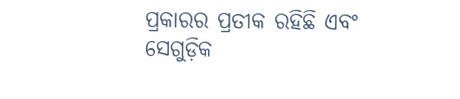ପ୍ରକାରର ପ୍ରତୀକ ରହିଛି ଏବଂ ସେଗୁଡ଼ିକ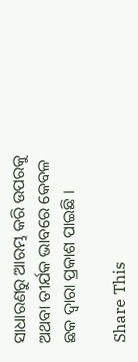ସାଧାରଣରୁ ଆରମ୍ଭ କରି ଉପରକୁ ଅଥବା ତୀର୍ଯକ ଭାବରେ କେବଳ ଛକ ଦ୍ୱାରା ପ୍ରକାଶ ପାଇଛି ।

Share This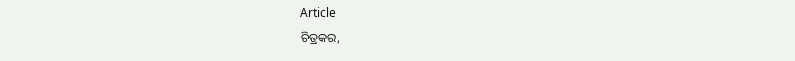Article
ଚିତ୍ରକର,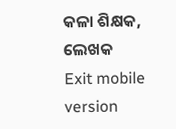କଳା ଶିକ୍ଷକ, ଲେଖକ
Exit mobile version